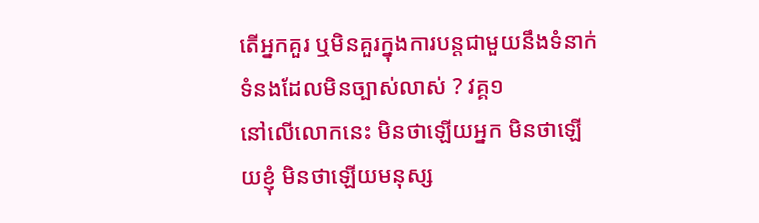តើអ្នកគួរ ឬមិនគួរក្នុងការបន្តជាមួយនឹងទំនាក់ទំនងដែលមិនច្បាស់លាស់ ? វគ្គ១
នៅលើលោកនេះ មិនថាឡើយអ្នក មិនថាឡើយខ្ញុំ មិនថាឡើយមនុស្ស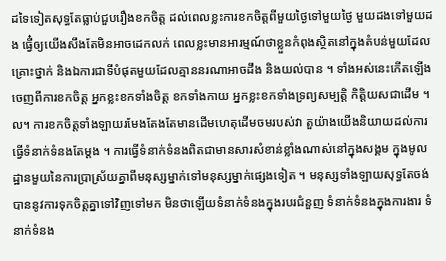ដទៃទៀតសុទ្ធតែធ្លាប់ជួបរឿងខកចិត្ត ដល់ពេលខ្លះការខកចិត្តពីមួយថ្ងៃទៅមួយថ្ងៃ មួយដងទៅមួយដង ធ្វើ៎ឲ្យយើងសឹងតែមិនអាចដេកលក់ ពេលខ្លះមានអារម្មណ៍ថាខ្លួនកំពុងស្ថិតនៅក្នុងតំបន់មួយដែលគ្រោះថ្នាក់ និងឯការជាទីបំផុតមួយដែលគ្មាននរណាអាចដឹង និងយល់បាន ។ ទាំងអស់នេះកើតឡើងចេញពីការខកចិត្ត អ្នកខ្លះខកទាំងចិត្ត ខកទាំងកាយ អ្នកខ្លះខកទាំងទ្រព្យសម្បតិ្ត កិត្តិយសជាដើម ។ល។ ការខកចិត្តទាំងឡាយរមែងតែងតែមានដើមហេតុដើមចមរបស់វា តួយ៉ាងយើងនិយាយដល់ការធ្វើទំនាក់ទំនងតែម្តង ។ ការធ្វើទំនាក់ទំនងពិតជាមានសារសំខាន់ខ្លាំងណាស់នៅក្នុងសង្គម ក្នុងមូលដ្ឋានមួយនៃការប្រាស្រ័យគ្នាពីមនុស្សម្នាក់ទៅមនុស្សម្នាក់ផ្សេងទៀត ។ មនុស្សទាំងឡាយសុទ្ធតែចង់បាននូវការទុកចិត្តគ្នាទៅវិញទៅមក មិនថាឡើយទំនាក់ទំនងក្នុងរបរជំនួញ ទំនាក់ទំនងក្នុងការងារ ទំនាក់ទំនង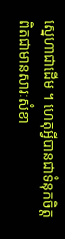ស្នេហាជាដើម ។ ហេតុអ្វីបានជាទំនុកចិត្តពិតជាមានសារៈសំខា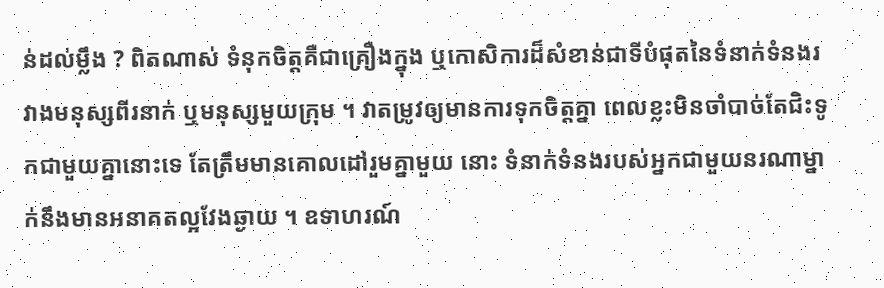ន់ដល់ម្លឹង ? ពិតណាស់ ទំនុកចិត្តគឺជាគ្រឿងក្នុង ឬកោសិការដ៏សំខាន់ជាទីបំផុតនៃទំនាក់ទំនងរវាងមនុស្សពីរនាក់ ឬមនុស្សមួយក្រុម ។ វាតម្រូវឲ្យមានការទុកចិត្តគ្នា ពេលខ្លះមិនចាំបាច់តែជិះទូកជាមួយគ្នានោះទេ តែត្រឹមមានគោលដៅរួមគ្នាមួយ នោះ ទំនាក់ទំនងរបស់អ្នកជាមួយនរណាម្នាក់នឹងមានអនាគតល្អវែងឆ្ងាយ ។ ឧទាហរណ៍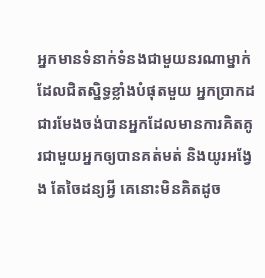អ្នកមានទំនាក់ទំនងជាមួយនរណាម្នាក់ដែលជិតស្និទ្ធខ្លាំងបំផុតមួយ អ្នកប្រាកដជារមែងចង់បានអ្នកដែលមានការគិតគូរជាមួយអ្នកឲ្យបានគត់មត់ និងយូរអង្វែង តែចៃដន្យអ្វី គេនោះមិនគិតដូច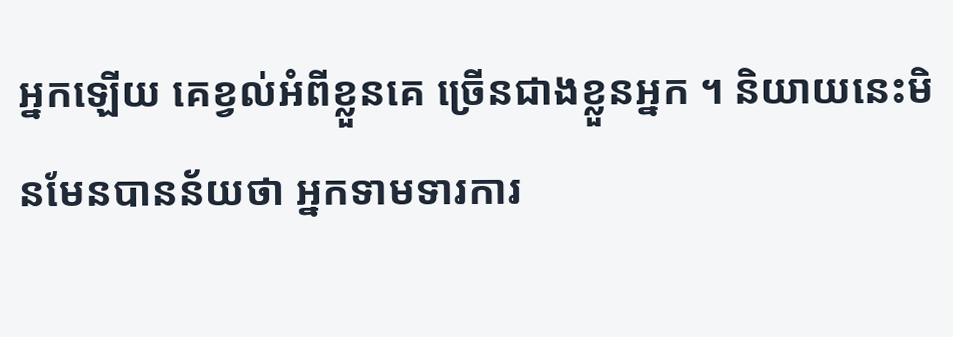អ្នកឡើយ គេខ្វល់អំពីខ្លួនគេ ច្រើនជាងខ្លួនអ្នក ។ និយាយនេះមិនមែនបានន័យថា អ្នកទាមទារការ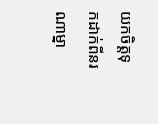យកចិត្តទុកដាក់ពីនរណាម្នា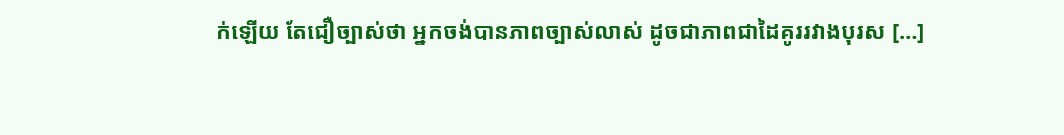ក់ឡើយ តែជឿច្បាស់ថា អ្នកចង់បានភាពច្បាស់លាស់ ដូចជាភាពជាដៃគូររវាងបុរស […]